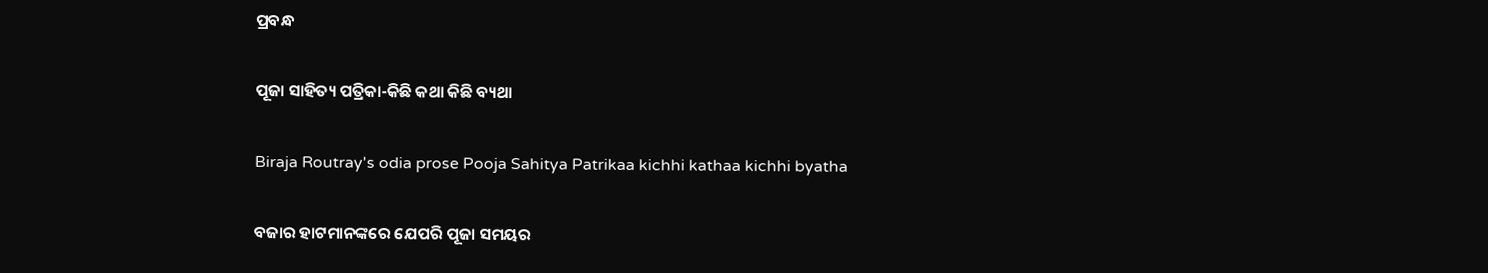ପ୍ରବନ୍ଧ

ପୂଜା ସାହିତ୍ୟ ପତ୍ରିକା-କିଛି କଥା କିଛି ବ୍ୟଥା

Biraja Routray's odia prose Pooja Sahitya Patrikaa kichhi kathaa kichhi byatha

ବଜାର ହାଟମାନଙ୍କରେ ଯେପରି ପୂଜା ସମୟର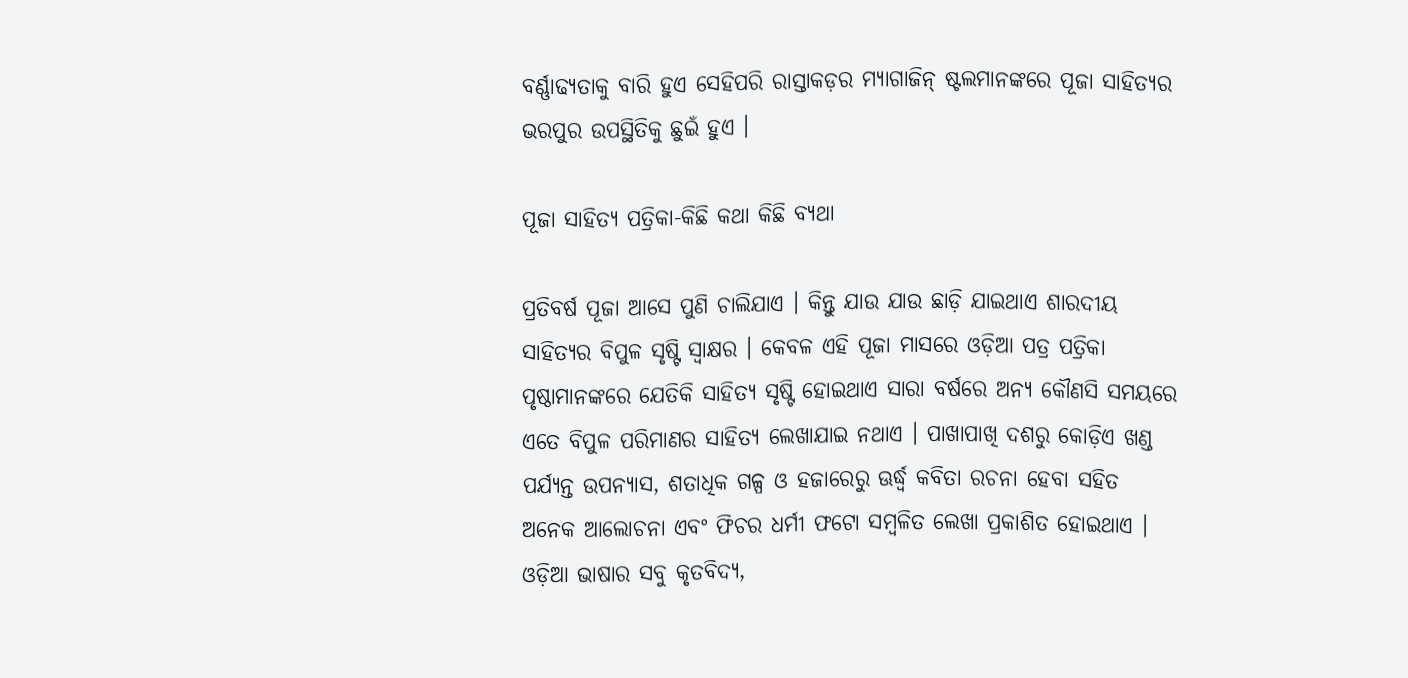ବର୍ଣ୍ଣାଢ୍ୟତାକୁ ବାରି ହୁଏ ସେହିପରି ରାସ୍ତାକଡ଼ର ମ୍ୟାଗାଜିନ୍ ଷ୍ଟଲମାନଙ୍କରେ ପୂଜା ସାହିତ୍ୟର ଭରପୁର ଉପସ୍ଥିତିକୁ ଛୁଇଁ ହୁଏ ।

ପୂଜା ସାହିତ୍ୟ ପତ୍ରିକା-କିଛି କଥା କିଛି ବ୍ୟଥା

ପ୍ରତିବର୍ଷ ପୂଜା ଆସେ ପୁଣି ଚାଲିଯାଏ । କିନ୍ତୁ ଯାଉ ଯାଉ ଛାଡ଼ି ଯାଇଥାଏ ଶାରଦୀୟ ସାହିତ୍ୟର ବିପୁଳ ସୃଷ୍ଟି ସ୍ୱାକ୍ଷର । କେବଳ ଏହି ପୂଜା ମାସରେ ଓଡ଼ିଆ ପତ୍ର ପତ୍ରିକା ପୃଷ୍ଠାମାନଙ୍କରେ ଯେତିକି ସାହିତ୍ୟ ସୃଷ୍ଟି ହୋଇଥାଏ ସାରା ବର୍ଷରେ ଅନ୍ୟ କୌଣସି ସମୟରେ ଏତେ ବିପୁଳ ପରିମାଣର ସାହିତ୍ୟ ଲେଖାଯାଇ ନଥାଏ । ପାଖାପାଖି ଦଶରୁ କୋଡ଼ିଏ ଖଣ୍ଡ ପର୍ଯ୍ୟନ୍ତ ଉପନ୍ୟାସ, ଶତାଧିକ ଗଳ୍ପ ଓ ହଜାରେରୁ ଊର୍ଦ୍ଧ୍ଵ କବିତା ରଚନା ହେବା ସହିତ ଅନେକ ଆଲୋଚନା ଏବଂ ଫିଚର ଧର୍ମୀ ଫଟୋ ସମ୍ୱଳିତ ଲେଖା ପ୍ରକାଶିତ ହୋଇଥାଏ । ଓଡ଼ିଆ ଭାଷାର ସବୁ କୃତବିଦ୍ୟ,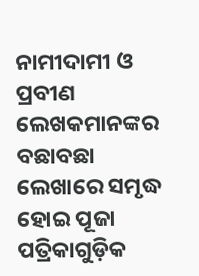ନାମୀଦାମୀ ଓ ପ୍ରବୀଣ ଲେଖକମାନଙ୍କର ବଛାବଛା ଲେଖାରେ ସମୃଦ୍ଧ ହୋଇ ପୂଜା ପତ୍ରିକାଗୁଡ଼ିକ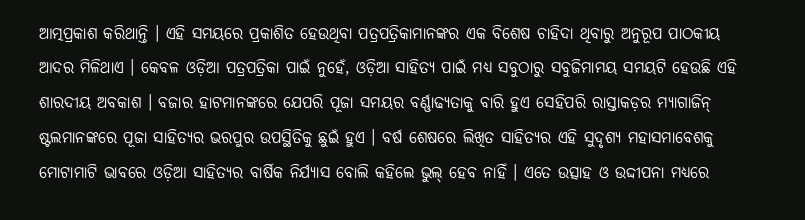ଆତ୍ମପ୍ରକାଶ କରିଥାନ୍ତି । ଏହି ସମୟରେ ପ୍ରକାଶିତ ହେଉଥିବା ପତ୍ରପତ୍ରିକାମାନଙ୍କର ଏକ ବିଶେଷ ଚାହିଦା ଥିବାରୁ ଅନୁରୂପ ପାଠକୀୟ ଆଦର ମିଳିଥାଏ । କେବଳ ଓଡ଼ିଆ ପତ୍ରପତ୍ରିକା ପାଇଁ ନୁହେଁ, ଓଡ଼ିଆ ସାହିତ୍ୟ ପାଇଁ ମଧ୍ୟ ସବୁଠାରୁ ସବୁଜିମାମୟ ସମୟଟି ହେଉଛି ଏହି ଶାରଦୀୟ ଅବକାଶ । ବଜାର ହାଟମାନଙ୍କରେ ଯେପରି ପୂଜା ସମୟର ବର୍ଣ୍ଣାଢ୍ୟତାକୁ ବାରି ହୁଏ ସେହିପରି ରାସ୍ତାକଡ଼ର ମ୍ୟାଗାଜିନ୍ ଷ୍ଟଲମାନଙ୍କରେ ପୂଜା ସାହିତ୍ୟର ଭରପୁର ଉପସ୍ଥିତିକୁ ଛୁଇଁ ହୁଏ । ବର୍ଷ ଶେଷରେ ଲିଖିତ ସାହିତ୍ୟର ଏହି ସୁଦୃଶ୍ୟ ମହାସମାବେଶକୁ ମୋଟାମାଟି ଭାବରେ ଓଡ଼ିଆ ସାହିତ୍ୟର ବାର୍ଷିକ ନିର୍ଯ୍ୟାସ ବୋଲି କହିଲେ ଭୁଲ୍ ହେବ ନାହିଁ । ଏତେ ଉତ୍ସାହ ଓ ଉଦ୍ଦୀପନା ମଧ୍ୟରେ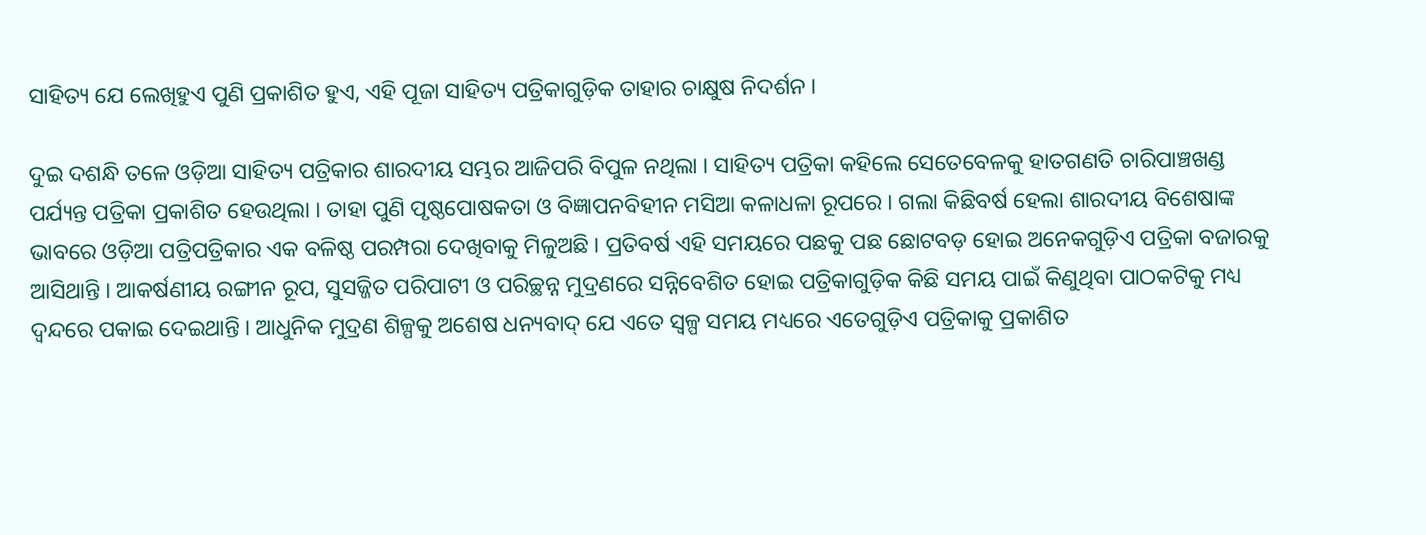ସାହିତ୍ୟ ଯେ ଲେଖିହୁଏ ପୁଣି ପ୍ରକାଶିତ ହୁଏ, ଏହି ପୂଜା ସାହିତ୍ୟ ପତ୍ରିକାଗୁଡ଼ିକ ତାହାର ଚାକ୍ଷୁଷ ନିଦର୍ଶନ ।

ଦୁଇ ଦଶନ୍ଧି ତଳେ ଓଡ଼ିଆ ସାହିତ୍ୟ ପତ୍ରିକାର ଶାରଦୀୟ ସମ୍ଭର ଆଜିପରି ବିପୁଳ ନଥିଲା । ସାହିତ୍ୟ ପତ୍ରିକା କହିଲେ ସେତେବେଳକୁ ହାତଗଣତି ଚାରିପାଞ୍ଚଖଣ୍ଡ ପର୍ଯ୍ୟନ୍ତ ପତ୍ରିକା ପ୍ରକାଶିତ ହେଉଥିଲା । ତାହା ପୁଣି ପୃଷ୍ଠପୋଷକତା ଓ ବିଜ୍ଞାପନବିହୀନ ମସିଆ କଳାଧଳା ରୂପରେ । ଗଲା କିଛିବର୍ଷ ହେଲା ଶାରଦୀୟ ବିଶେଷାଙ୍କ ଭାବରେ ଓଡ଼ିଆ ପତ୍ରିପତ୍ରିକାର ଏକ ବଳିଷ୍ଠ ପରମ୍ପରା ଦେଖିବାକୁ ମିଳୁଅଛି । ପ୍ରତିବର୍ଷ ଏହି ସମୟରେ ପଛକୁ ପଛ ଛୋଟବଡ଼ ହୋଇ ଅନେକଗୁଡ଼ିଏ ପତ୍ରିକା ବଜାରକୁ ଆସିଥାନ୍ତି । ଆକର୍ଷଣୀୟ ରଙ୍ଗୀନ ରୂପ, ସୁସଜ୍ଜିତ ପରିପାଟୀ ଓ ପରିଚ୍ଛନ୍ନ ମୁଦ୍ରଣରେ ସନ୍ନିବେଶିତ ହୋଇ ପତ୍ରିକାଗୁଡ଼ିକ କିଛି ସମୟ ପାଇଁ କିଣୁଥିବା ପାଠକଟିକୁ ମଧ୍ୟ ଦ୍ୱନ୍ଦରେ ପକାଇ ଦେଇଥାନ୍ତି । ଆଧୁନିକ ମୁଦ୍ରଣ ଶିଳ୍ପକୁ ଅଶେଷ ଧନ୍ୟବାଦ୍ ଯେ ଏତେ ସ୍ୱଳ୍ପ ସମୟ ମଧ୍ୟରେ ଏତେଗୁଡ଼ିଏ ପତ୍ରିକାକୁ ପ୍ରକାଶିତ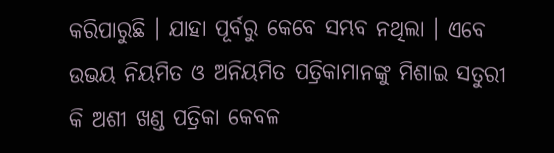କରିପାରୁଛି । ଯାହା ପୂର୍ବରୁ କେବେ ସମ୍ଭବ ନଥିଲା । ଏବେ ଉଭୟ ନିୟମିତ ଓ ଅନିୟମିତ ପତ୍ରିକାମାନଙ୍କୁ ମିଶାଇ ସତୁରୀ କି ଅଶୀ ଖଣ୍ଡ ପତ୍ରିକା କେବଳ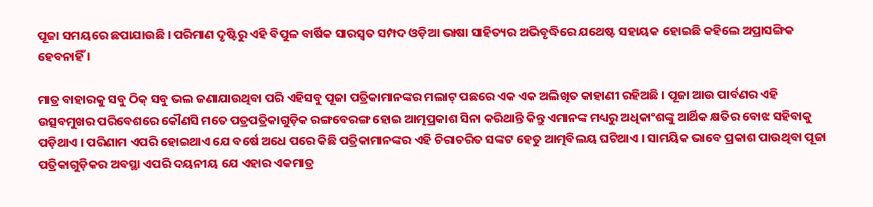ପୂଜା ସମୟରେ ଛପାଯାଉଛି । ପରିମାଣ ଦୃଷ୍ଟିରୁ ଏହି ବିପୁଳ ବାର୍ଷିକ ସାରସ୍ୱତ ସମ୍ପଦ ଓଡ଼ିଆ ଭାଷା ସାହିତ୍ୟର ଅଭିବୃଦ୍ଧିରେ ଯଥେଷ୍ଟ ସହାୟକ ହୋଇଛି କହିଲେ ଅପ୍ରାସଙ୍ଗିକ ହେବନାହିଁ ।

ମାତ୍ର ବାହାରକୁ ସବୁ ଠିକ୍ ସବୁ ଭଲ ଜଣାଯାଉଥିବା ପରି ଏହିସବୁ ପୂଜା ପତ୍ରିକାମାନଙ୍କର ମଲାଟ୍ ପଛରେ ଏକ ଏକ ଅଲିଖିତ କାହାଣୀ ରହିଅଛି । ପୂଜା ଆଉ ପାର୍ବଣର ଏହି ଉତ୍ସବମୁଖର ପରିବେଶରେ କୌଣସି ମତେ ପତ୍ରପତ୍ରିକାଗୁଡ଼ିକ ରଙ୍ଗବେରଙ୍ଗ ହୋଇ ଆତ୍ମପ୍ରକାଶ ସିନା କରିଥାନ୍ତି କିନ୍ତୁ ଏମାନଙ୍କ ମଧ୍ୟରୁ ଅଧିକାଂଶଙ୍କୁ ଆର୍ଥିକ କ୍ଷତିର ବୋଝ ସହିବାକୁ ପଡ଼ିଥାଏ । ପରିଣାମ ଏପରି ହୋଇଥାଏ ଯେ ବର୍ଷେ ଅଧେ ପରେ କିଛି ପତ୍ରିକାମାନଙ୍କର ଏହି ଚିରାଚରିତ ସଙ୍କଟ ହେତୁ ଆତ୍ମବିଲୟ ଘଟିଥାଏ । ସାମୟିକ ଭାବେ ପ୍ରକାଶ ପାଉଥିବା ପୂଜା ପତ୍ରିକାଗୁଡ଼ିକର ଅବସ୍ଥା ଏପରି ଦୟନୀୟ ଯେ ଏହାର ଏକମାତ୍ର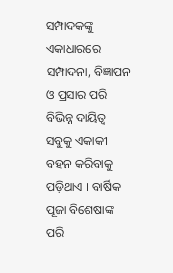ସମ୍ପାଦକଙ୍କୁ ଏକାଧାରରେ ସମ୍ପାଦନା, ବିଜ୍ଞାପନ ଓ ପ୍ରସାର ପରି ବିଭିନ୍ନ ଦାୟିତ୍ୱ ସବୁକୁ ଏକାକୀ ବହନ କରିବାକୁ ପଡ଼ିଥାଏ । ବାର୍ଷିକ ପୂଜା ବିଶେଷାଙ୍କ ପରି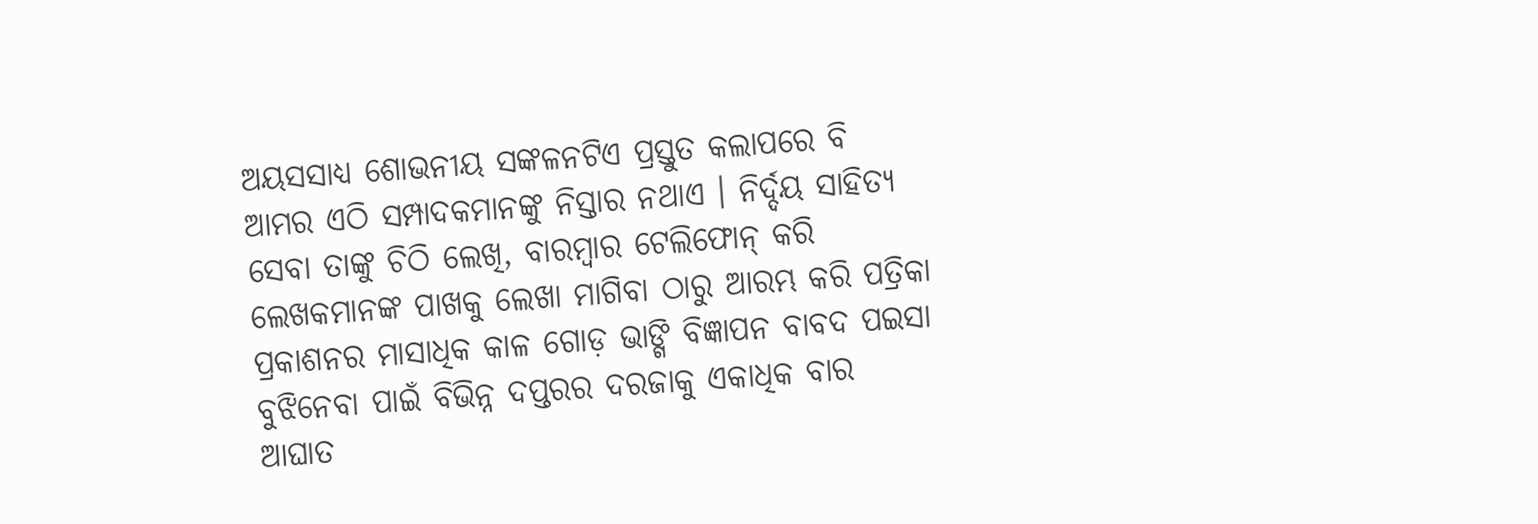ଅୟସସାଧ୍ୟ ଶୋଭନୀୟ ସଙ୍କଳନଟିଏ ପ୍ରସ୍ତୁତ କଲାପରେ ବି ଆମର ଏଠି ସମ୍ପାଦକମାନଙ୍କୁ ନିସ୍ତାର ନଥାଏ । ନିର୍ଦ୍ଦୟ ସାହିତ୍ୟ ସେବା ତାଙ୍କୁ ଚିଠି ଲେଖି, ବାରମ୍ୱାର ଟେଲିଫୋନ୍ କରି ଲେଖକମାନଙ୍କ ପାଖକୁ ଲେଖା ମାଗିବା ଠାରୁ ଆରମ୍ଭ କରି ପତ୍ରିକା ପ୍ରକାଶନର ମାସାଧିକ କାଳ ଗୋଡ଼ ଭାଙ୍ଗି ବିଜ୍ଞାପନ ବାବଦ ପଇସା ବୁଝିନେବା ପାଇଁ ବିଭିନ୍ନ ଦପ୍ତରର ଦରଜାକୁ ଏକାଧିକ ବାର ଆଘାତ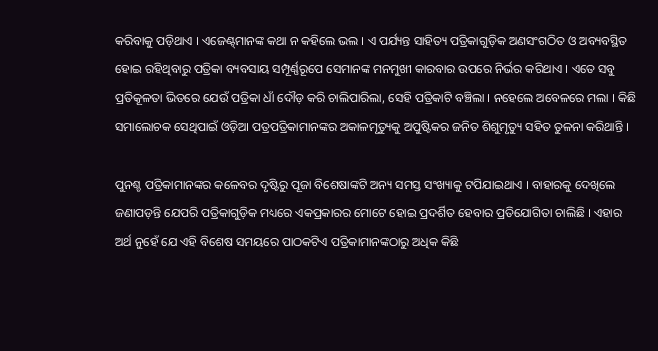କରିବାକୁ ପଡ଼ିଥାଏ । ଏଜେଣ୍ଟ୍‌ମାନଙ୍କ କଥା ନ କହିଲେ ଭଲ । ଏ ପର୍ଯ୍ୟନ୍ତ ସାହିତ୍ୟ ପତ୍ରିକାଗୁଡ଼ିକ ଅଣସଂଗଠିତ ଓ ଅବ୍ୟବସ୍ଥିତ ହୋଇ ରହିଥିବାରୁ ପତ୍ରିକା ବ୍ୟବସାୟ ସମ୍ପୂର୍ଣ୍ଣରୂପେ ସେମାନଙ୍କ ମନମୁଖୀ କାରବାର ଉପରେ ନିର୍ଭର କରିଥାଏ । ଏତେ ସବୁ ପ୍ରତିକୂଳତା ଭିତରେ ଯେଉଁ ପତ୍ରିକା ଧାଁ ଦୌଡ଼ କରି ଚାଲିପାରିଲା, ସେହି ପତ୍ରିକାଟି ବଞ୍ଚିଲା । ନହେଲେ ଅବେଳରେ ମଲା । କିଛି ସମାଲୋଚକ ସେଥିପାଇଁ ଓଡ଼ିଆ ପତ୍ରପତ୍ରିକାମାନଙ୍କର ଅକାଳମୃତ୍ୟୁକୁ ଅପୁଷ୍ଟିକର ଜନିତ ଶିଶୁମୃତ୍ୟୁ ସହିତ ତୁଳନା କରିଥାନ୍ତି ।

ପୁନଶ୍ଚ ପତ୍ରିକାମାନଙ୍କର କଳେବର ଦୃଷ୍ଟିରୁ ପୂଜା ବିଶେଷାଙ୍କଟି ଅନ୍ୟ ସମସ୍ତ ସଂଖ୍ୟାକୁ ଟପିଯାଇଥାଏ । ବାହାରକୁ ଦେଖିଲେ ଜଣାପଡ଼ନ୍ତି ଯେପରି ପତ୍ରିକାଗୁଡ଼ିକ ମଧ୍ୟରେ ଏକପ୍ରକାରର ମୋଟେ ହୋଇ ପ୍ରଦର୍ଶିତ ହେବାର ପ୍ରତିଯୋଗିତା ଚାଲିଛି । ଏହାର ଅର୍ଥ ନୁହେଁ ଯେ ଏହି ବିଶେଷ ସମୟରେ ପାଠକଟିଏ ପତ୍ରିକାମାନଙ୍କଠାରୁ ଅଧିକ କିଛି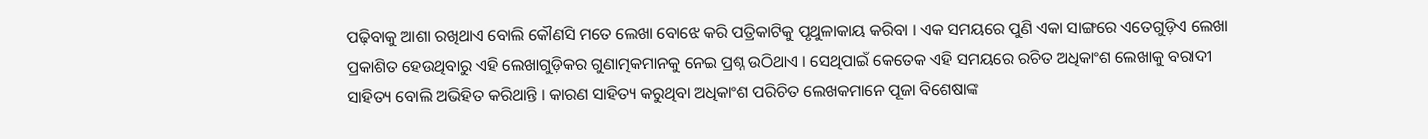ପଢ଼ିବାକୁ ଆଶା ରଖିଥାଏ ବୋଲି କୌଣସି ମତେ ଲେଖା ବୋଝେ କରି ପତ୍ରିକାଟିକୁ ପୃଥୁଳାକାୟ କରିବା । ଏକ ସମୟରେ ପୁଣି ଏକା ସାଙ୍ଗରେ ଏତେଗୁଡ଼ିଏ ଲେଖା ପ୍ରକାଶିତ ହେଉଥିବାରୁ ଏହି ଲେଖାଗୁଡ଼ିକର ଗୁଣାତ୍ମକମାନକୁ ନେଇ ପ୍ରଶ୍ନ ଉଠିଥାଏ । ସେଥିପାଇଁ କେତେକ ଏହି ସମୟରେ ରଚିତ ଅଧିକାଂଶ ଲେଖାକୁ ବରାଦୀ ସାହିତ୍ୟ ବୋଲି ଅଭିହିତ କରିଥାନ୍ତି । କାରଣ ସାହିତ୍ୟ କରୁଥିବା ଅଧିକାଂଶ ପରିଚିତ ଲେଖକମାନେ ପୂଜା ବିଶେଷାଙ୍କ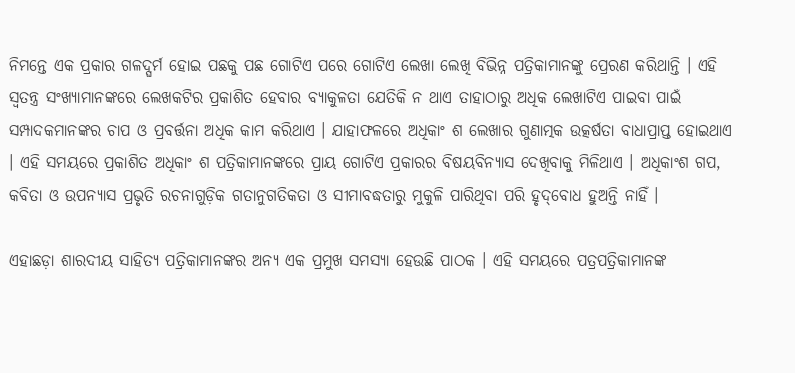ନିମନ୍ତେ ଏକ ପ୍ରକାର ଗଳଦ୍ଘର୍ମ ହୋଇ ପଛକୁ ପଛ ଗୋଟିଏ ପରେ ଗୋଟିଏ ଲେଖା ଲେଖି ବିଭିନ୍ନ ପତ୍ରିକାମାନଙ୍କୁ ପ୍ରେରଣ କରିଥାନ୍ତି । ଏହି ସ୍ୱତନ୍ତ୍ର ସଂଖ୍ୟାମାନଙ୍କରେ ଲେଖକଟିର ପ୍ରକାଶିତ ହେବାର ବ୍ୟାକୁଳତା ଯେତିକି ନ ଥାଏ ତାହାଠାରୁ ଅଧିକ ଲେଖାଟିଏ ପାଇବା ପାଇଁ ସମ୍ପାଦକମାନଙ୍କର ଚାପ ଓ ପ୍ରବର୍ତ୍ତନା ଅଧିକ କାମ କରିଥାଏ । ଯାହାଫଳରେ ଅଧିକାଂ ଶ ଲେଖାର ଗୁଣାତ୍ମକ ଉତ୍କର୍ଷତା ବାଧାପ୍ରାପ୍ତ ହୋଇଥାଏ । ଏହି ସମୟରେ ପ୍ରକାଶିତ ଅଧିକାଂ ଶ ପତ୍ରିକାମାନଙ୍କରେ ପ୍ରାୟ ଗୋଟିଏ ପ୍ରକାରର ବିଷୟବିନ୍ୟାସ ଦେଖିବାକୁ ମିଳିଥାଏ । ଅଧିକାଂଶ ଗପ, କବିତା ଓ ଉପନ୍ୟାସ ପ୍ରଭୃତି ରଚନାଗୁଡ଼ିକ ଗତାନୁଗତିକତା ଓ ସୀମାବଦ୍ଧତାରୁ ମୁକୁଳି ପାରିଥିବା ପରି ହୃଦ୍‌ବୋଧ ହୁଅନ୍ତି ନାହିଁ ।

ଏହାଛଡ଼ା ଶାରଦୀୟ ସାହିତ୍ୟ ପତ୍ରିକାମାନଙ୍କର ଅନ୍ୟ ଏକ ପ୍ରମୁଖ ସମସ୍ୟା ହେଉଛି ପାଠକ । ଏହି ସମୟରେ ପତ୍ରପତ୍ରିକାମାନଙ୍କ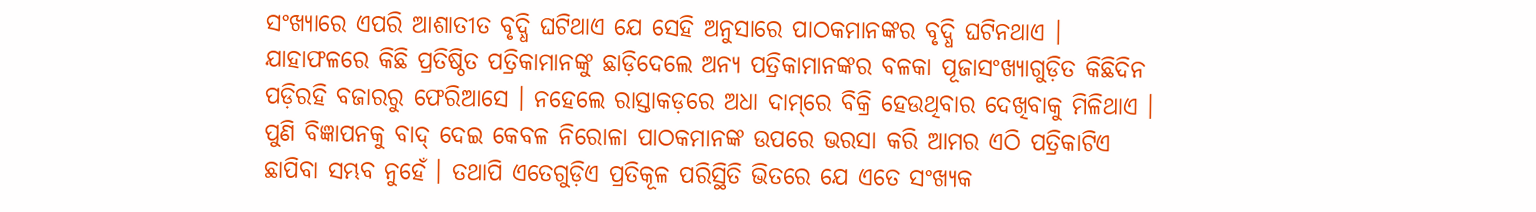ସଂଖ୍ୟାରେ ଏପରି ଆଶାତୀତ ବୃଦ୍ଧି ଘଟିଥାଏ ଯେ ସେହି ଅନୁସାରେ ପାଠକମାନଙ୍କର ବୃଦ୍ଧି ଘଟିନଥାଏ । ଯାହାଫଳରେ କିଛି ପ୍ରତିଷ୍ଠିତ ପତ୍ରିକାମାନଙ୍କୁ ଛାଡ଼ିଦେଲେ ଅନ୍ୟ ପତ୍ରିକାମାନଙ୍କର ବଳକା ପୂଜାସଂଖ୍ୟାଗୁଡ଼ିତ କିଛିଦିନ ପଡ଼ିରହି ବଜାରରୁ ଫେରିଆସେ । ନହେଲେ ରାସ୍ତାକଡ଼ରେ ଅଧା ଦାମ୍‌ରେ ବିକ୍ରି ହେଉଥିବାର ଦେଖିବାକୁ ମିଳିଥାଏ । ପୁଣି ବିଜ୍ଞାପନକୁ ବାଦ୍ ଦେଇ କେବଳ ନିରୋଳା ପାଠକମାନଙ୍କ ଉପରେ ଭରସା କରି ଆମର ଏଠି ପତ୍ରିକାଟିଏ ଛାପିବା ସମ୍ଭବ ନୁହେଁ । ତଥାପି ଏତେଗୁଡ଼ିଏ ପ୍ରତିକୂଳ ପରିସ୍ଥିତି ଭିତରେ ଯେ ଏତେ ସଂଖ୍ୟକ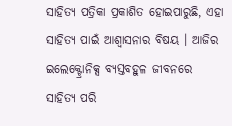ସାହିତ୍ୟ ପତ୍ରିକା ପ୍ରକାଶିତ ହୋଇପାରୁଛି, ଏହା ସାହିତ୍ୟ ପାଇଁ ଆଶ୍ୱାସନାର ବିଷୟ । ଆଜିର ଇଲେକ୍ଟ୍ରୋନିକ୍ସ ବ୍ୟସ୍ତବହୁଳ ଜୀବନରେ ସାହିତ୍ୟ ପରି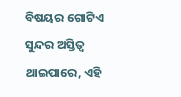ବିଷୟର ଗୋଟିଏ ସୁନ୍ଦର ଅସ୍ତିତ୍ୱ ଥାଇପାରେ, ଏହି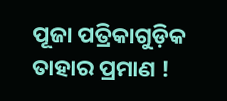ପୂଜା ପତ୍ରିକାଗୁଡ଼ିକ ତାହାର ପ୍ରମାଣ !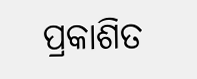ପ୍ରକାଶିତ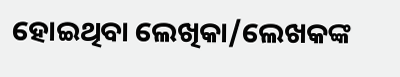ହୋଇଥିବା ଲେଖିକା/ଲେଖକଙ୍କ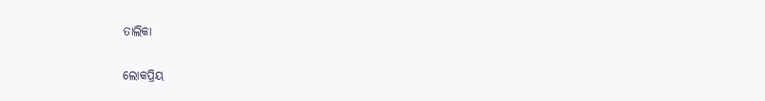ତାଲିକା

ଲୋକପ୍ରିୟ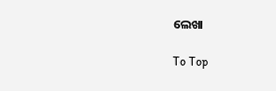ଲେଖା

To Top